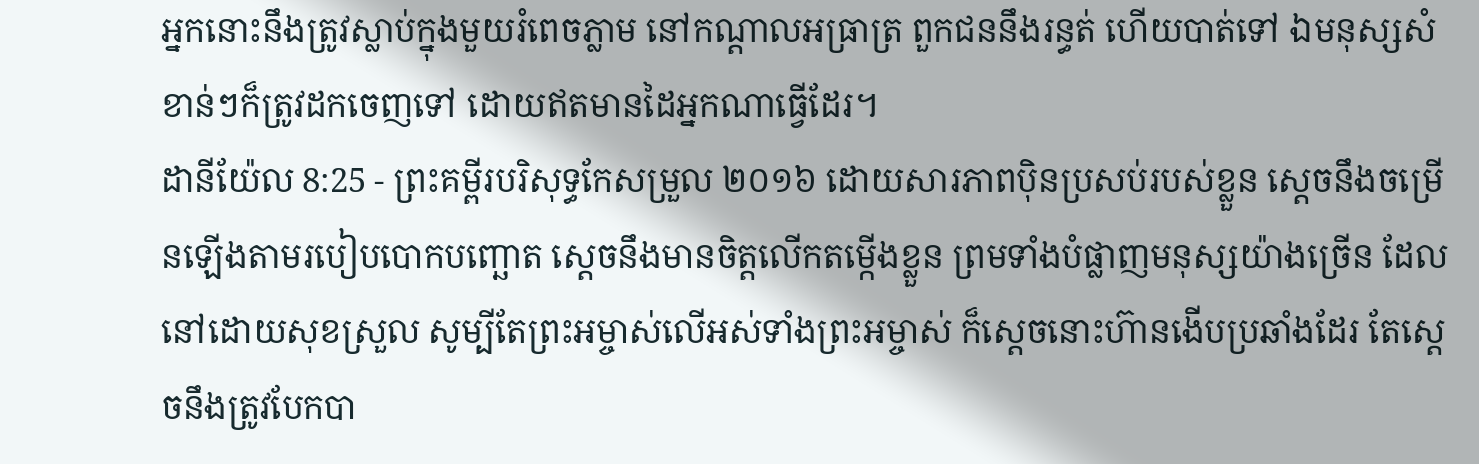អ្នកនោះនឹងត្រូវស្លាប់ក្នុងមួយរំពេចភ្លាម នៅកណ្ដាលអធ្រាត្រ ពួកជននឹងរន្ធត់ ហើយបាត់ទៅ ឯមនុស្សសំខាន់ៗក៏ត្រូវដកចេញទៅ ដោយឥតមានដៃអ្នកណាធ្វើដែរ។
ដានីយ៉ែល 8:25 - ព្រះគម្ពីរបរិសុទ្ធកែសម្រួល ២០១៦ ដោយសារភាពប៉ិនប្រសប់របស់ខ្លួន ស្ដេចនឹងចម្រើនឡើងតាមរបៀបបោកបញ្ឆោត ស្ដេចនឹងមានចិត្តលើកតម្កើងខ្លួន ព្រមទាំងបំផ្លាញមនុស្សយ៉ាងច្រើន ដែលនៅដោយសុខស្រួល សូម្បីតែព្រះអម្ចាស់លើអស់ទាំងព្រះអម្ចាស់ ក៏ស្ដេចនោះហ៊ានងើបប្រឆាំងដែរ តែស្ដេចនឹងត្រូវបែកបា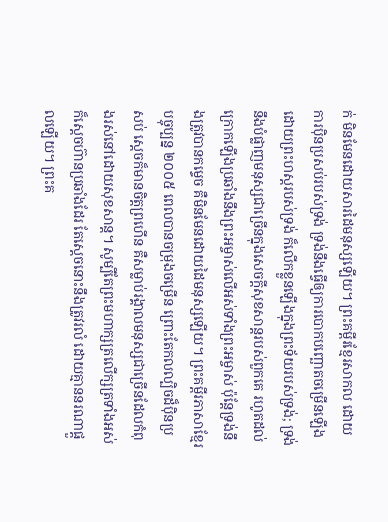ក់ មិនមែនដោយសារដៃមនុស្សឡើយ។ ព្រះគម្ពីរខ្មែរសាកល ដោយការប៉ិនប្រសប់របស់ទ្រង់ ទ្រង់នឹងធ្វើឲ្យការបោកបញ្ឆោតចម្រើនឡើងដោយព្រះហស្តរបស់ទ្រង់ ក៏លើកខ្លួនឡើងក្នុងព្រះទ័យរបស់ទ្រង់; ទ្រង់នឹងបំផ្លាញមនុស្សជាច្រើនក្នុងសេចក្ដីសុខសាន្តរបស់ពួកគេ រហូតដល់ក្រោកឡើងប្រឆាំងនឹងព្រះអម្ចាស់លើអស់ទាំងព្រះអម្ចាស់ ប៉ុន្តែទ្រង់នឹងត្រូវបានកម្ទេច គឺមិនមែនដោយដៃមនុស្សឡើយ។ ព្រះគម្ពីរភាសាខ្មែរបច្ចុប្បន្ន ២០០៥ ពេលបានចម្រុងចម្រើន ព្រោះតែកលល្បិចដ៏ប៉ិនប្រសប់ ស្ដេចក៏មានចិត្តព្រហើន គឺសម្លាប់រង្គាលមនុស្សជាច្រើនដែលកំពុងរស់នៅដោយសុខសាន្ត។ សូម្បីតែព្រះមហាក្សត្រលើក្សត្រទាំងអស់ ក៏ស្ដេចហ៊ានប្រឆាំងដែរ តែស្ដេចនោះនឹងត្រូវរលំ ដោយគ្មាននរណាផ្ដួលឡើយ។ ព្រះគ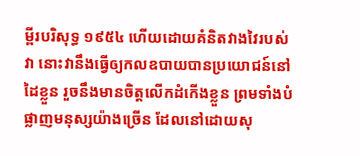ម្ពីរបរិសុទ្ធ ១៩៥៤ ហើយដោយគំនិតវាងវៃរបស់វា នោះវានឹងធ្វើឲ្យកលឧបាយបានប្រយោជន៍នៅដៃខ្លួន រួចនឹងមានចិត្តលើកដំកើងខ្លួន ព្រមទាំងបំផ្លាញមនុស្សយ៉ាងច្រើន ដែលនៅដោយសុ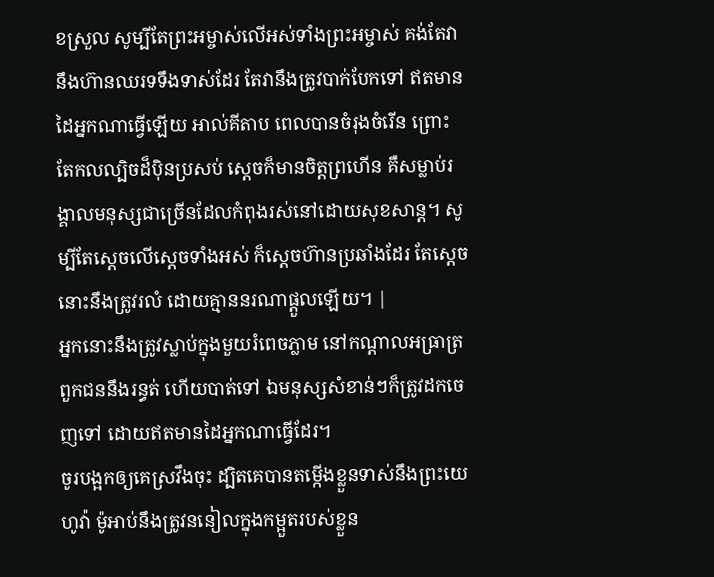ខស្រួល សូម្បីតែព្រះអម្ចាស់លើអស់ទាំងព្រះអម្ចាស់ គង់តែវានឹងហ៊ានឈរទទឹងទាស់ដែរ តែវានឹងត្រូវបាក់បែកទៅ ឥតមានដៃអ្នកណាធ្វើឡើយ អាល់គីតាប ពេលបានចំរុងចំរើន ព្រោះតែកលល្បិចដ៏ប៉ិនប្រសប់ ស្ដេចក៏មានចិត្តព្រហើន គឺសម្លាប់រង្គាលមនុស្សជាច្រើនដែលកំពុងរស់នៅដោយសុខសាន្ត។ សូម្បីតែស្តេចលើស្តេចទាំងអស់ ក៏ស្ដេចហ៊ានប្រឆាំងដែរ តែស្ដេចនោះនឹងត្រូវរលំ ដោយគ្មាននរណាផ្ដួលឡើយ។ |
អ្នកនោះនឹងត្រូវស្លាប់ក្នុងមួយរំពេចភ្លាម នៅកណ្ដាលអធ្រាត្រ ពួកជននឹងរន្ធត់ ហើយបាត់ទៅ ឯមនុស្សសំខាន់ៗក៏ត្រូវដកចេញទៅ ដោយឥតមានដៃអ្នកណាធ្វើដែរ។
ចូរបង្អកឲ្យគេស្រវឹងចុះ ដ្បិតគេបានតម្កើងខ្លួនទាស់នឹងព្រះយេហូវ៉ា ម៉ូអាប់នឹងត្រូវននៀលក្នុងកម្អួតរបស់ខ្លួន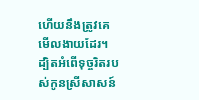ហើយនឹងត្រូវគេមើលងាយដែរ។
ដ្បិតអំពើទុច្ចរិតរបស់កូនស្រីសាសន៍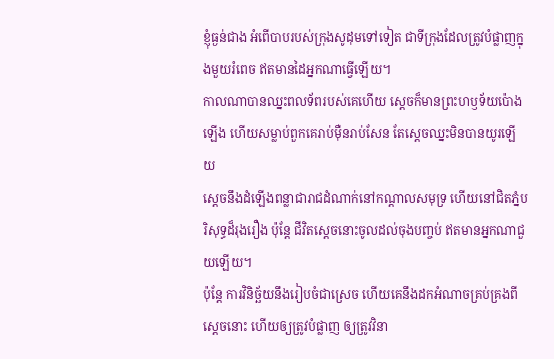ខ្ញុំធ្ងន់ជាង អំពើបាបរបស់ក្រុងសូដុមទៅទៀត ជាទីក្រុងដែលត្រូវបំផ្លាញក្នុងមួយរំពេច ឥតមានដៃអ្នកណាធ្វើឡើយ។
កាលណាបានឈ្នះពលទ័ពរបស់គេហើយ ស្ដេចក៏មានព្រះហឫទ័យប៉ោងឡើង ហើយសម្លាប់ពួកគេរាប់ម៉ឺនរាប់សែន តែស្ដេចឈ្នះមិនបានយូរឡើយ
ស្ដេចនឹងដំឡើងពន្លាជារាជដំណាក់នៅកណ្ដាលសមុទ្រ ហើយនៅជិតភ្នំបរិសុទ្ធដ៏រុងរឿង ប៉ុន្តែ ជីវិតស្ដេចនោះចូលដល់ចុងបញ្ចប់ ឥតមានអ្នកណាជួយឡើយ។
ប៉ុន្តែ ការវិនិច្ឆ័យនឹងរៀបចំជាស្រេច ហើយគេនឹងដកអំណាចគ្រប់គ្រងពីស្ដេចនោះ ហើយឲ្យត្រូវបំផ្លាញ ឲ្យត្រូវវិនា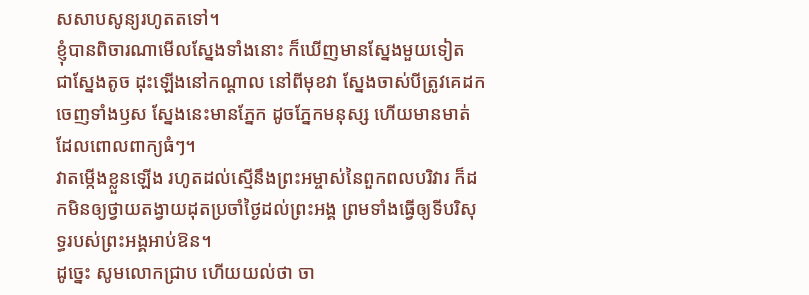សសាបសូន្យរហូតតទៅ។
ខ្ញុំបានពិចារណាមើលស្នែងទាំងនោះ ក៏ឃើញមានស្នែងមួយទៀត ជាស្នែងតូច ដុះឡើងនៅកណ្ដាល នៅពីមុខវា ស្នែងចាស់បីត្រូវគេដកចេញទាំងឫស ស្នែងនេះមានភ្នែក ដូចភ្នែកមនុស្ស ហើយមានមាត់ដែលពោលពាក្យធំៗ។
វាតម្កើងខ្លួនឡើង រហូតដល់ស្មើនឹងព្រះអម្ចាស់នៃពួកពលបរិវារ ក៏ដកមិនឲ្យថ្វាយតង្វាយដុតប្រចាំថ្ងៃដល់ព្រះអង្គ ព្រមទាំងធ្វើឲ្យទីបរិសុទ្ធរបស់ព្រះអង្គអាប់ឱន។
ដូច្នេះ សូមលោកជ្រាប ហើយយល់ថា ចា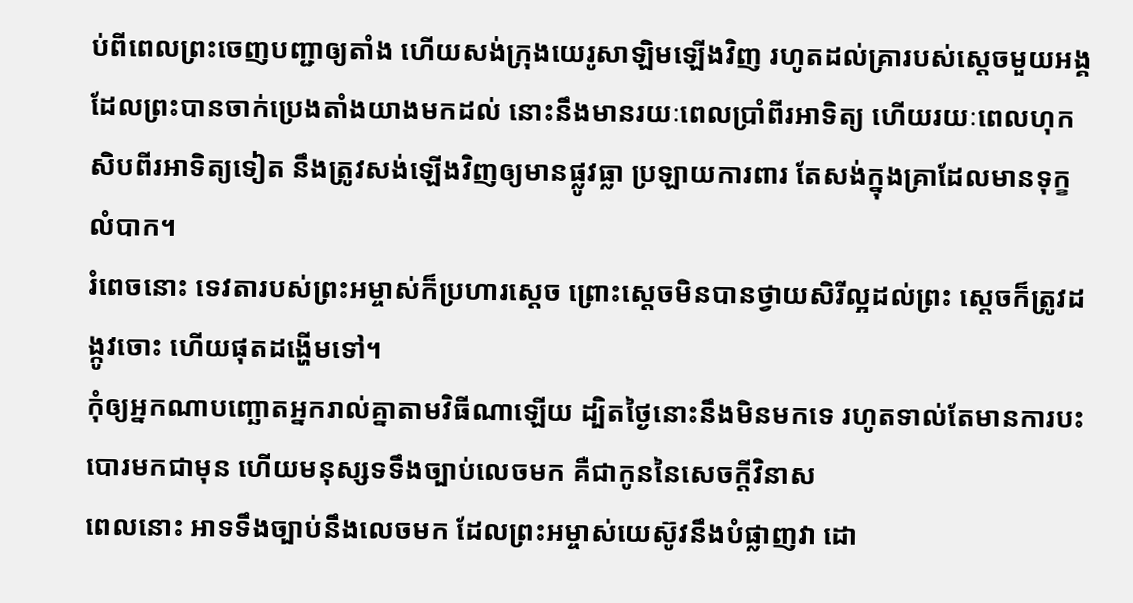ប់ពីពេលព្រះចេញបញ្ជាឲ្យតាំង ហើយសង់ក្រុងយេរូសាឡិមឡើងវិញ រហូតដល់គ្រារបស់ស្ដេចមួយអង្គ ដែលព្រះបានចាក់ប្រេងតាំងយាងមកដល់ នោះនឹងមានរយៈពេលប្រាំពីរអាទិត្យ ហើយរយៈពេលហុកសិបពីរអាទិត្យទៀត នឹងត្រូវសង់ឡើងវិញឲ្យមានផ្លូវធ្លា ប្រឡាយការពារ តែសង់ក្នុងគ្រាដែលមានទុក្ខលំបាក។
រំពេចនោះ ទេវតារបស់ព្រះអម្ចាស់ក៏ប្រហារស្តេច ព្រោះស្តេចមិនបានថ្វាយសិរីល្អដល់ព្រះ ស្ដេចក៏ត្រូវដង្កូវចោះ ហើយផុតដង្ហើមទៅ។
កុំឲ្យអ្នកណាបញ្ឆោតអ្នករាល់គ្នាតាមវិធីណាឡើយ ដ្បិតថ្ងៃនោះនឹងមិនមកទេ រហូតទាល់តែមានការបះបោរមកជាមុន ហើយមនុស្សទទឹងច្បាប់លេចមក គឺជាកូននៃសេចក្ដីវិនាស
ពេលនោះ អាទទឹងច្បាប់នឹងលេចមក ដែលព្រះអម្ចាស់យេស៊ូវនឹងបំផ្លាញវា ដោ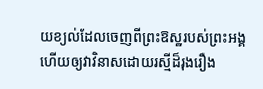យខ្យល់ដែលចេញពីព្រះឱស្ឋរបស់ព្រះអង្គ ហើយឲ្យវាវិនាសដោយរស្មីដ៏រុងរឿង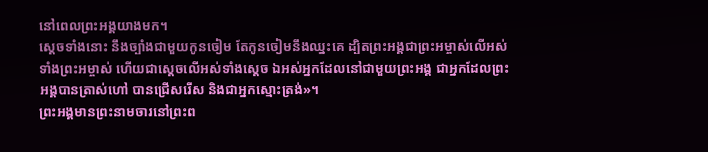នៅពេលព្រះអង្គយាងមក។
ស្ដេចទាំងនោះ នឹងច្បាំងជាមួយកូនចៀម តែកូនចៀមនឹងឈ្នះគេ ដ្បិតព្រះអង្គជាព្រះអម្ចាស់លើអស់ទាំងព្រះអម្ចាស់ ហើយជាស្តេចលើអស់ទាំងស្តេច ឯអស់អ្នកដែលនៅជាមួយព្រះអង្គ ជាអ្នកដែលព្រះអង្គបានត្រាស់ហៅ បានជ្រើសរើស និងជាអ្នកស្មោះត្រង់»។
ព្រះអង្គមានព្រះនាមចារនៅព្រះព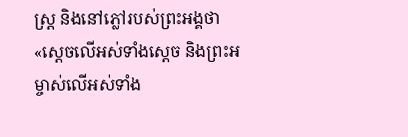ស្ត្រ និងនៅភ្លៅរបស់ព្រះអង្គថា «ស្តេចលើអស់ទាំងស្តេច និងព្រះអម្ចាស់លើអស់ទាំង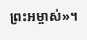ព្រះអម្ចាស់»។